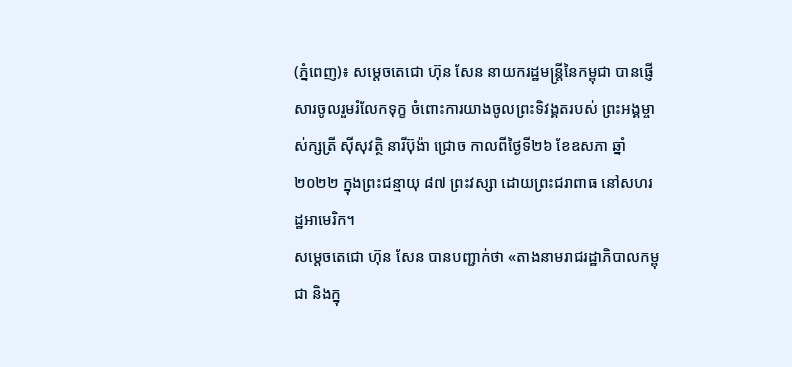(ភ្នំពេញ)៖ សម្តេចតេជោ ហ៊ុន សែន នាយករដ្ឋមន្រ្តីនៃកម្ពុជា បានផ្ញើសារចូលរួមរំលែកទុក្ខ ចំពោះការយាងចូលព្រះទិវង្គតរបស់ ព្រះអង្គម្ចាស់ក្សត្រី ស៊ីសុវត្ថិ នារីប៊ុង៉ា ជ្រោច កាលពីថ្ងៃទី២៦ ខែឧសភា ឆ្នាំ២០២២ ក្នុងព្រះជន្មាយុ ៨៧ ព្រះវស្សា ដោយព្រះជរាពាធ នៅសហរដ្ឋអាមេរិក។
សម្តេចតេជោ ហ៊ុន សែន បានបញ្ជាក់ថា «តាងនាមរាជរដ្ឋាភិបាលកម្ពុជា និងក្នុ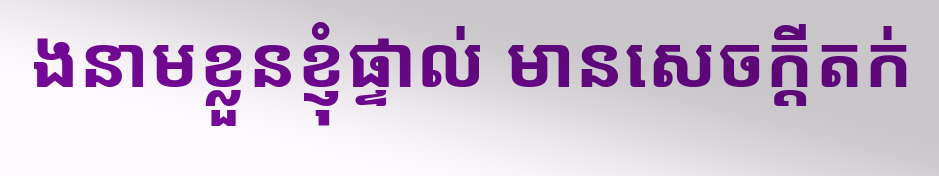ងនាមខ្លួនខ្ញុំផ្ទាល់ មានសេចក្តីតក់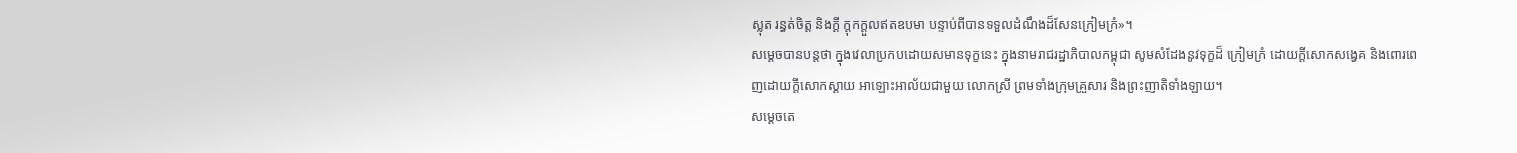ស្លុត រន្ធត់ចិត្ត និងក្តី ក្តុកក្តួលឥតឧបមា បន្ទាប់ពីបានទទួលដំណឹងដ៏សែនក្រៀមក្រំ»។
សម្តេចបានបន្តថា ក្នុងវេលាប្រកបដោយសមានទុក្ខនេះ ក្នុងនាមរាជរដ្ឋាភិបាលកម្ពុជា សូមសំដែងនូវទុក្ខដ៏ ក្រៀមក្រំ ដោយក្តីសោកសង្វេគ និងពោរពេញដោយក្តីសោកស្ដាយ អាឡោះអាល័យជាមួយ លោកស្រី ព្រមទាំងក្រុមគ្រួសារ និងព្រះញាតិទាំងឡាយ។
សម្តេចតេ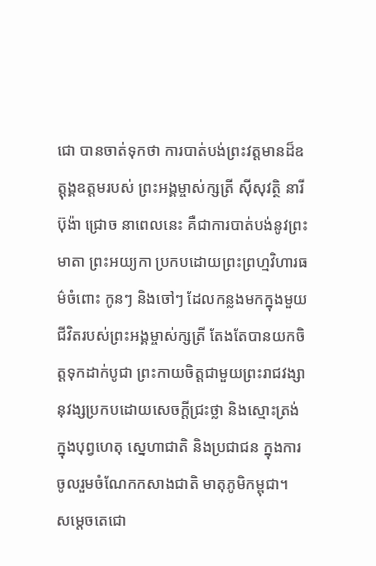ជោ បានចាត់ទុកថា ការបាត់បង់ព្រះវត្តមានដ៏ឧត្តុង្គឧត្តមរបស់ ព្រះអង្គម្ចាស់ក្សត្រី ស៊ីសុវត្ថិ នារីប៊ុង៉ា ជ្រោច នាពេលនេះ គឺជាការបាត់បង់នូវព្រះមាតា ព្រះអយ្យកា ប្រកបដោយព្រះព្រហ្មវិហារធម៌ចំពោះ កូនៗ និងចៅៗ ដែលកន្លងមកក្នុងមួយជីវិតរបស់ព្រះអង្គម្ចាស់ក្សត្រី តែងតែបានយកចិត្តទុកដាក់បូជា ព្រះកាយចិត្តជាមួយព្រះរាជវង្សានុវង្សប្រកបដោយសេចក្តីជ្រះថ្លា និងស្មោះត្រង់ ក្នុងបុព្វហេតុ ស្នេហាជាតិ និងប្រជាជន ក្នុងការចូលរួមចំណែកកសាងជាតិ មាតុភូមិកម្ពុជា។
សម្តេចតេជោ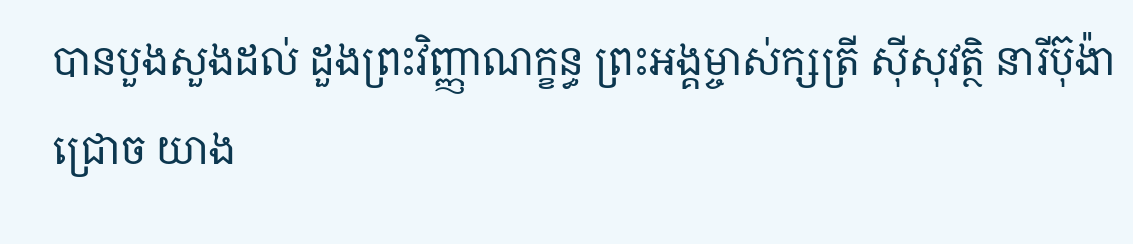បានបួងសួងដល់ ដួងព្រះវិញ្ញាណក្ខន្ធ ព្រះអង្គម្ចាស់ក្សត្រី ស៊ីសុវត្ថិ នារីប៊ុង៉ា ជ្រោច យាង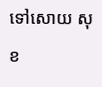ទៅសោយ សុខ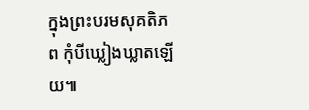ក្នុងព្រះបរមសុគតិភព កុំបីឃ្លៀងឃ្លាតឡើយ៕